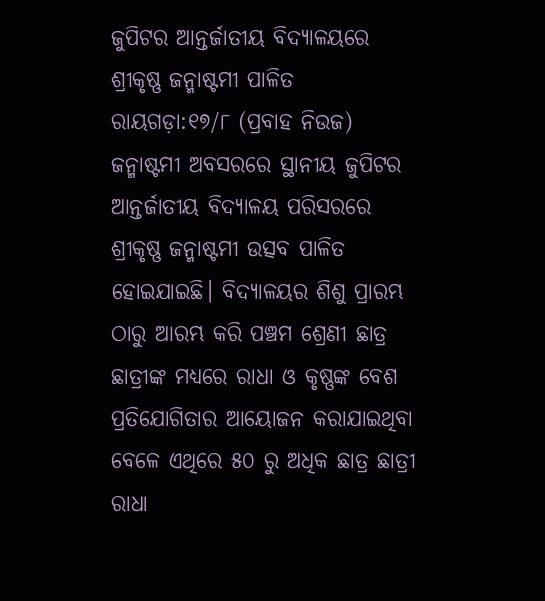ଜୁପିଟର ଆନ୍ତର୍ଜାତୀୟ ବିଦ୍ୟାଳୟରେ ଶ୍ରୀକୃଷ୍ଣ ଜନ୍ମାଷ୍ଟମୀ ପାଳିତ
ରାୟଗଡ଼ା:୧୭/୮ (ପ୍ରବାହ ନିଉଜ) ଜନ୍ମାଷ୍ଟମୀ ଅବସରରେ ସ୍ଥାନୀୟ ଜୁପିଟର ଆନ୍ତର୍ଜାତୀୟ ବିଦ୍ୟାଳୟ ପରିସରରେ ଶ୍ରୀକୃଷ୍ଣ ଜନ୍ମାଷ୍ଟମୀ ଉତ୍ସବ ପାଳିତ ହୋଇଯାଇଛି। ବିଦ୍ୟାଳୟର ଶିଶୁ ପ୍ରାରମ୍ଭ ଠାରୁ ଆରମ୍ଭ କରି ପଞ୍ଚମ ଶ୍ରେଣୀ ଛାତ୍ର ଛାତ୍ରୀଙ୍କ ମଧ୍ୟରେ ରାଧା ଓ କୃଷ୍ଣଙ୍କ ବେଶ ପ୍ରତିଯୋଗିତାର ଆୟୋଜନ କରାଯାଇଥିବା ବେଳେ ଏଥିରେ ୫୦ ରୁ ଅଧିକ ଛାତ୍ର ଛାତ୍ରୀ ରାଧା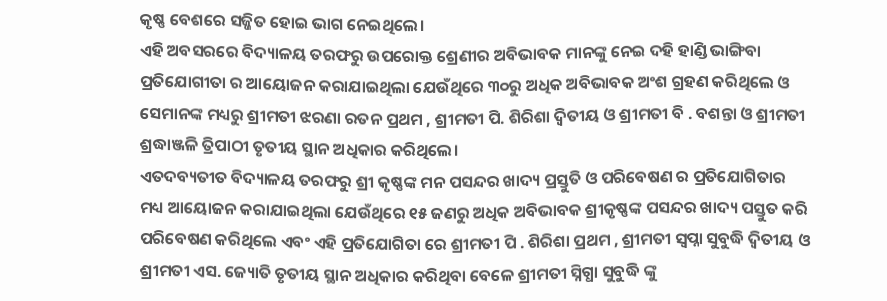କୃଷ୍ଣ ବେଶରେ ସଜ୍ଜିତ ହୋଇ ଭାଗ ନେଇଥିଲେ।
ଏହି ଅବସରରେ ବିଦ୍ୟାଳୟ ତରଫରୁ ଉପରୋକ୍ତ ଶ୍ରେଣୀର ଅବିଭାବକ ମାନଙ୍କୁ ନେଇ ଦହି ହାଣ୍ଡି ଭାଙ୍ଗିବା ପ୍ରତିଯୋଗୀତା ର ଆୟୋଜନ କରାଯାଇଥିଲା ଯେଉଁଥିରେ ୩୦ରୁ ଅଧିକ ଅବିଭାବକ ଅଂଶ ଗ୍ରହଣ କରିଥିଲେ ଓ ସେମାନଙ୍କ ମଧ୍ୟରୁ ଶ୍ରୀମତୀ ଝରଣା ରତନ ପ୍ରଥମ , ଶ୍ରୀମତୀ ପି. ଶିରିଶା ଦ୍ଵିତୀୟ ଓ ଶ୍ରୀମତୀ ବି . ବଶନ୍ତା ଓ ଶ୍ରୀମତୀ ଶ୍ରଦ୍ଧାଞ୍ଜଳି ତ୍ରିପାଠୀ ତୃତୀୟ ସ୍ଥାନ ଅଧିକାର କରିଥିଲେ।
ଏତଦବ୍ୟତୀତ ବିଦ୍ୟାଳୟ ତରଫରୁ ଶ୍ରୀ କୃଷ୍ଣଙ୍କ ମନ ପସନ୍ଦର ଖାଦ୍ୟ ପ୍ରସ୍ତୁତି ଓ ପରିବେଷଣ ର ପ୍ରତିଯୋଗିତାର ମଧ୍ୟ ଆୟୋଜନ କରାଯାଇଥିଲା ଯେଉଁଥିରେ ୧୫ ଜଣରୁ ଅଧିକ ଅବିଭାବକ ଶ୍ରୀକୃଷ୍ଣଙ୍କ ପସନ୍ଦର ଖାଦ୍ୟ ପସ୍ତୁତ କରି ପରିବେଷଣ କରିଥିଲେ ଏବଂ ଏହି ପ୍ରତିଯୋଗିତା ରେ ଶ୍ରୀମତୀ ପି . ଶିରିଶା ପ୍ରଥମ , ଶ୍ରୀମତୀ ସ୍ୱପ୍ନା ସୁବୁଦ୍ଧି ଦ୍ଵିତୀୟ ଓ ଶ୍ରୀମତୀ ଏସ. ଜ୍ୟୋତି ତୃତୀୟ ସ୍ଥାନ ଅଧିକାର କରିଥିବା ବେଳେ ଶ୍ରୀମତୀ ସ୍ନିଗ୍ଧା ସୁବୁଦ୍ଧି ଙ୍କୁ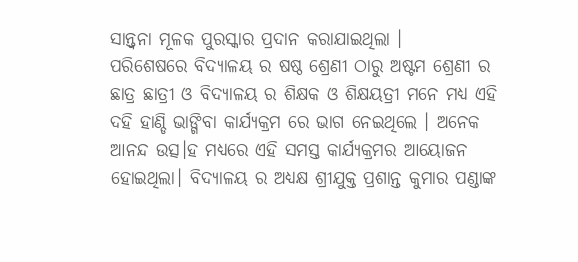ସାନ୍ତ୍ୱନା ମୂଳକ ପୁରସ୍କାର ପ୍ରଦାନ କରାଯାଇଥିଲା ।
ପରିଶେଷରେ ବିଦ୍ୟାଳୟ ର ଷଷ୍ଠ ଶ୍ରେଣୀ ଠାରୁ ଅଷ୍ଟମ ଶ୍ରେଣୀ ର ଛାତ୍ର ଛାତ୍ରୀ ଓ ବିଦ୍ୟାଳୟ ର ଶିକ୍ଷକ ଓ ଶିକ୍ଷୟତ୍ରୀ ମନେ ମଧ୍ୟ ଏହି ଦହି ହାଣ୍ଡି ଭାଙ୍ଗିବା କାର୍ଯ୍ୟକ୍ରମ ରେ ଭାଗ ନେଇଥିଲେ । ଅନେକ ଆନନ୍ଦ ଉତ୍ସ।ହ ମଧ୍ୟରେ ଏହି ସମସ୍ତ କାର୍ଯ୍ୟକ୍ରମର ଆୟୋଜନ ହୋଇଥିଲା। ବିଦ୍ୟାଳୟ ର ଅଧ୍ୟକ୍ଷ ଶ୍ରୀଯୁକ୍ତ ପ୍ରଶାନ୍ତ କୁମାର ପଣ୍ଡାଙ୍କ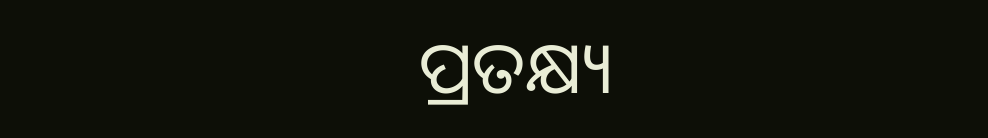ପ୍ରତକ୍ଷ୍ୟ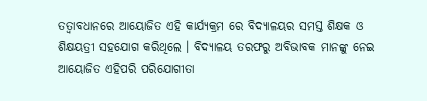ତତ୍ୱାବଧାନରେ ଆୟୋଜିତ ଏହି କାର୍ଯ୍ୟକ୍ରମ ରେ ବିଦ୍ୟାଳୟର ସମସ୍ତ ଶିକ୍ଷକ ଓ ଶିକ୍ଷୟତ୍ରୀ ସହଯୋଗ କରିଥିଲେ । ବିଦ୍ୟାଳୟ ତରଫରୁ ଅବିଭାବକ ମାନଙ୍କୁ ନେଇ ଆୟୋଜିତ ଏହିପରି ପରିଯୋଗୀତା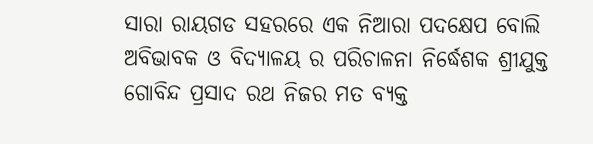ସାରା ରାୟଗଡ ସହରରେ ଏକ ନିଆରା ପଦକ୍ଷେପ ବୋଲି ଅବିଭାବକ ଓ ବିଦ୍ୟାଳୟ ର ପରିଚାଳନା ନିର୍ଦ୍ଧେଶକ ଶ୍ରୀଯୁକ୍ତ ଗୋବିନ୍ଦ ପ୍ରସାଦ ରଥ ନିଜର ମତ ବ୍ୟକ୍ତ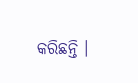କରିଛନ୍ତି ।